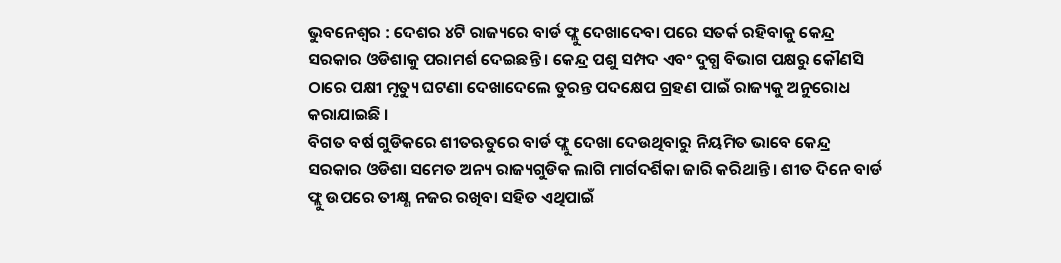ଭୁବନେଶ୍ୱର : ଦେଶର ୪ଟି ରାଜ୍ୟରେ ବାର୍ଡ ଫ୍ଲୁ ଦେଖାଦେବା ପରେ ସତର୍କ ରହିବାକୁ କେନ୍ଦ୍ର ସରକାର ଓଡିଶାକୁ ପରାମର୍ଶ ଦେଇଛନ୍ତି । କେନ୍ଦ୍ର ପଶୁ ସମ୍ପଦ ଏବଂ ଦୁଗ୍ଧ ବିଭାଗ ପକ୍ଷରୁ କୌଣସି ଠାରେ ପକ୍ଷୀ ମୃତ୍ୟୁ ଘଟଣା ଦେଖାଦେଲେ ତୁରନ୍ତ ପଦକ୍ଷେପ ଗ୍ରହଣ ପାଇଁ ରାଜ୍ୟକୁ ଅନୁରୋଧ କରାଯାଇଛି ।
ବିଗତ ବର୍ଷ ଗୁଡିକରେ ଶୀତଋତୁରେ ବାର୍ଡ ଫ୍ଲୁ ଦେଖା ଦେଉଥିବାରୁ ନିୟମିତ ଭାବେ କେନ୍ଦ୍ର ସରକାର ଓଡିଶା ସମେତ ଅନ୍ୟ ରାଜ୍ୟଗୁଡିକ ଲାଗି ମାର୍ଗଦର୍ଶିକା ଜାରି କରିଥାନ୍ତି । ଶୀତ ଦିନେ ବାର୍ଡ ଫ୍ଲୁ ଉପରେ ତୀକ୍ଷ୍ଣ ନଜର ରଖିବା ସହିତ ଏଥିପାଇଁ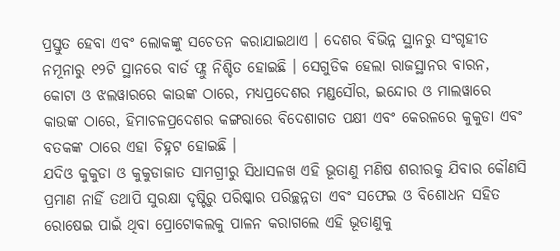ପ୍ରସ୍ତୁତ ହେବା ଏବଂ ଲୋକଙ୍କୁ ସଚେତନ କରାଯାଇଥାଏ । ଦେଶର ବିଭିନ୍ନ ସ୍ଥାନରୁ ସଂଗୃହୀତ ନମୂନାରୁ ୧୨ଟି ସ୍ଥାନରେ ବାର୍ଡ ଫ୍ଲୁ ନିଶ୍ଚିତ ହୋଇଛି । ସେଗୁଡିକ ହେଲା ରାଜସ୍ଥାନର ବାରନ, କୋଟା ଓ ଝଲୱାରରେ କାଉଙ୍କ ଠାରେ, ମଧ୍ୟପ୍ରଦେଶର ମଣ୍ଡସୌର, ଇନ୍ଦୋର ଓ ମାଲୱାରେ କାଉଙ୍କ ଠାରେ, ହିମାଚଳପ୍ରଦେଶର କଙ୍ଗରାରେ ବିଦେଶାଗତ ପକ୍ଷୀ ଏବଂ କେରଳରେ କୁକୁଡା ଏବଂ ବତକଙ୍କ ଠାରେ ଏହା ଚିହ୍ନଟ ହୋଇଛି ।
ଯଦିଓ କୁକୁଡା ଓ କୁକୁଡାଜାତ ସାମଗ୍ରୀରୁ ସିଧାସଳଖ ଏହି ଭୂତାଣୁ ମଣିଷ ଶରୀରକୁ ଯିବାର କୌଣସି ପ୍ରମାଣ ନାହିଁ ତଥାପି ସୁରକ୍ଷା ଦୃଷ୍ଟିରୁ ପରିଷ୍କାର ପରିଚ୍ଛନ୍ନତା ଏବଂ ସଫେଇ ଓ ବିଶୋଧନ ସହିତ ରୋଷେଇ ପାଇଁ ଥିବା ପ୍ରୋଟୋକଲକୁ ପାଳନ କରାଗଲେ ଏହି ଭୂତାଣୁକୁ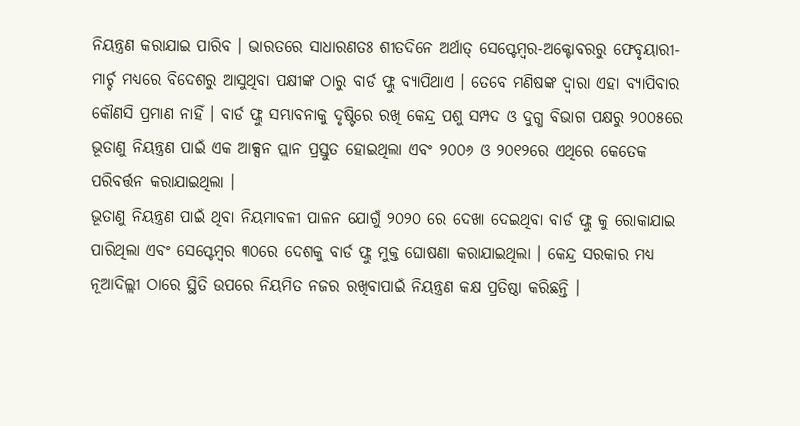ନିୟନ୍ତ୍ରଣ କରାଯାଇ ପାରିବ । ଭାରତରେ ସାଧାରଣତଃ ଶୀତଦିନେ ଅର୍ଥାତ୍ ସେପ୍ଟେମ୍ବର-ଅକ୍ଟୋବରରୁ ଫେବୃୟାରୀ-ମାର୍ଚ୍ଚ ମଧ୍ୟରେ ବିଦେଶରୁ ଆସୁଥିବା ପକ୍ଷୀଙ୍କ ଠାରୁ ବାର୍ଡ ଫ୍ଲୁ ବ୍ୟାପିଥାଏ । ତେବେ ମଣିଷଙ୍କ ଦ୍ୱାରା ଏହା ବ୍ୟାପିବାର କୌଣସି ପ୍ରମାଣ ନାହିଁ । ବାର୍ଡ ଫ୍ଲୁ ସମ୍ଭାବନାକୁ ଦୃଷ୍ଟିରେ ରଖି କେନ୍ଦ୍ର ପଶୁ ସମ୍ପଦ ଓ ଦୁଗ୍ଧ ବିଭାଗ ପକ୍ଷରୁ ୨୦୦୫ରେ ଭୂତାଣୁ ନିୟନ୍ତ୍ରଣ ପାଇଁ ଏକ ଆକ୍ସନ ପ୍ଲାନ ପ୍ରସ୍ତୁତ ହୋଇଥିଲା ଏବଂ ୨୦୦୬ ଓ ୨୦୧୨ରେ ଏଥିରେ କେତେକ ପରିବର୍ତ୍ତନ କରାଯାଇଥିଲା ।
ଭୂତାଣୁ ନିୟନ୍ତ୍ରଣ ପାଇଁ ଥିବା ନିୟମାବଳୀ ପାଳନ ଯୋଗୁଁ ୨୦୨୦ ରେ ଦେଖା ଦେଇଥିବା ବାର୍ଡ ଫ୍ଲୁ କୁ ରୋକାଯାଇ ପାରିଥିଲା ଏବଂ ସେପ୍ଟେମ୍ବର ୩୦ରେ ଦେଶକୁ ବାର୍ଡ ଫ୍ଲୁ ମୁକ୍ତ ଘୋଷଣା କରାଯାଇଥିଲା । କେନ୍ଦ୍ର ସରକାର ମଧ୍ୟ ନୂଆଦିଲ୍ଲୀ ଠାରେ ସ୍ଥିତି ଉପରେ ନିୟମିତ ନଜର ରଖିବାପାଇଁ ନିୟନ୍ତ୍ରଣ କକ୍ଷ ପ୍ରତିଷ୍ଠା କରିଛନ୍ତି ।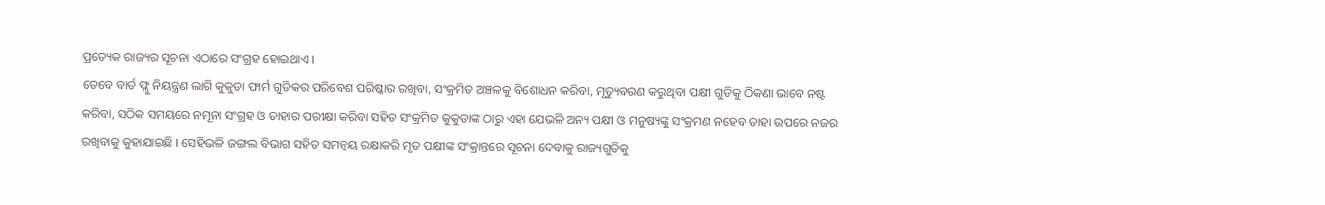ପ୍ରତ୍ୟେକ ରାଜ୍ୟର ସୂଚନା ଏଠାରେ ସଂଗ୍ରହ ହୋଇଥାଏ ।
ତେବେ ବାର୍ଡ ଫ୍ଲୁ ନିୟନ୍ତ୍ରଣ ଲାଗି କୁକୁଡା ଫାର୍ମ ଗୁଡିକର ପରିବେଶ ପରିଷ୍କାର ରଖିବା, ସଂକ୍ରମିତ ଅଞ୍ଚଳକୁ ବିଶୋଧନ କରିବା, ମୃତ୍ୟୁବରଣ କରୁଥିବା ପକ୍ଷୀ ଗୁଡିକୁ ଠିକଣା ଭାବେ ନଷ୍ଟ କରିବା, ସଠିକ ସମୟରେ ନମୂନା ସଂଗ୍ରହ ଓ ତାହାର ପରୀକ୍ଷା କରିବା ସହିତ ସଂକ୍ରମିତ କୁକୁଡାଙ୍କ ଠାରୁ ଏହା ଯେଭଳି ଅନ୍ୟ ପକ୍ଷୀ ଓ ମନୁଷ୍ୟଙ୍କୁ ସଂକ୍ରମଣ ନହେବ ତାହା ଉପରେ ନଜର ରଖିବାକୁ କୁହାଯାଇଛି । ସେହିଭଳି ଜଙ୍ଗଲ ବିଭାଗ ସହିତ ସମନ୍ୱୟ ରକ୍ଷାକରି ମୃତ ପକ୍ଷୀଙ୍କ ସଂକ୍ରାନ୍ତରେ ସୂଚନା ଦେବାକୁ ରାଜ୍ୟଗୁଡିକୁ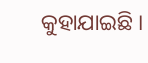କୁହାଯାଇଛି ।